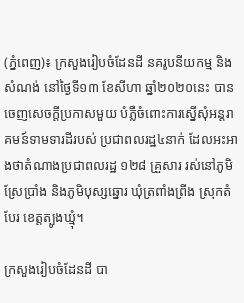(ភ្នំពេញ)៖ ក្រសួងរៀបចំដែនដី នគរូបនីយកម្ម និងសំណង់ នៅថ្ងៃទី១៣ ខែសីហា ឆ្នាំ២០២០នេះ បានចេញសេចក្តីប្រកាសមួយ បំភ្លឺចំពោះការស្នើសុំអន្តរាគមន៍ទាមទារដីរបស់ ប្រជាពលរដ្ឋ៤នាក់ ដែលអះអាងថាតំណាងប្រជាពលរដ្ឋ ១២៨ គ្រួសារ រស់នៅភូមិស្រែប្រាំង និងភូមិបុស្សឆ្នោរ ឃុំត្រពាំងព្រីង ស្រុកតំបែរ ខេត្តត្បូងឃ្មុំ។

ក្រសួងរៀបចំដែនដី បា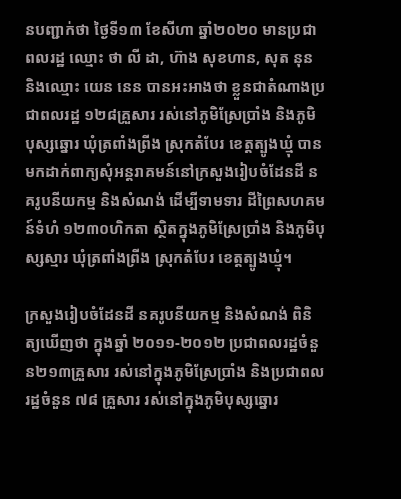នបញ្ជាក់ថា ថ្ងៃទី១៣ ខែសីហា ឆ្នាំ២០២០ មានប្រជាពលរដ្ឋ ឈ្មោះ ថា លី ដា, ហ៊ាង សុខហាន, សុត នុន និងឈ្មោះ យេន នេន បានអះអាងថា ខ្លួនជាតំណាងប្រជាពលរដ្ឋ ១២៨គ្រួសារ រស់នៅភូមិស្រែប្រាំង និងភូមិបុស្សឆ្នោរ ឃុំត្រពាំងព្រីង ស្រុកតំបែរ ខេត្តត្បូងឃ្មុំ បានមកដាក់ពាក្យសុំអន្តរាគមន៍នៅក្រសួងរៀបចំដែនដី នគរូបនីយកម្ម និងសំណង់ ដើម្បីទាមទារ ដីព្រៃសហគមន៍ទំហំ ១២៣០ហិកតា ស្ថិតក្នុងភូមិស្រែប្រាំង និងភូមិបុស្សស្មារ ឃុំត្រពាំងព្រីង ស្រុកតំបែរ ខេត្តត្បូងឃ្មុំ។

ក្រសួងរៀបចំដែនដី នគរូបនីយកម្ម និងសំណង់ ពិនិត្យឃើញថា ក្នុងឆ្នាំ ២០១១-២០១២ ប្រជាពលរដ្ឋចំនួន២១៣គ្រួសារ រស់នៅក្នុងភូមិស្រែប្រាំង និងប្រជាពលរដ្ឋចំនួន ៧៨ គ្រួសារ រស់នៅក្នុងភូមិបុស្សឆ្នោរ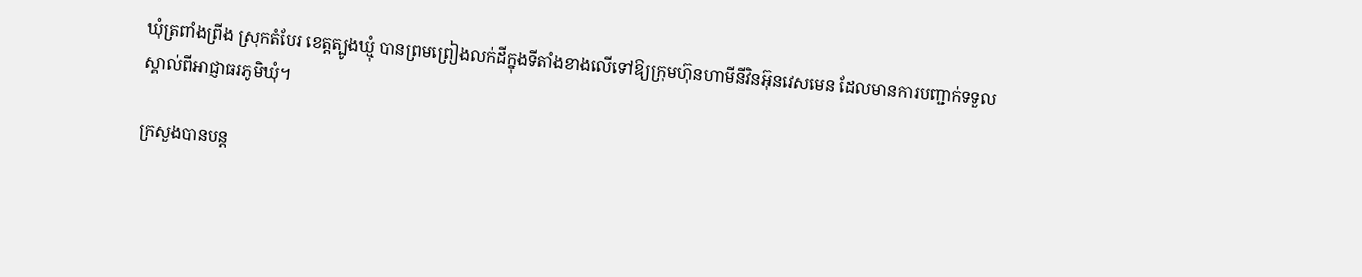ឃុំត្រពាំងព្រីង ស្រុកតំបែរ ខេត្តត្បូងឃ្មុំ បានព្រមព្រៀងលក់ដីក្នុងទីតាំងខាងលើទៅឱ្យក្រុមហ៊ុនហាមីនីវិនអ៊ុនវេសមេន ដែលមានការបញ្ជាក់ទទួលស្គាល់ពីអាជ្ញាធរភូមិឃុំ។

ក្រសួងបានបន្ត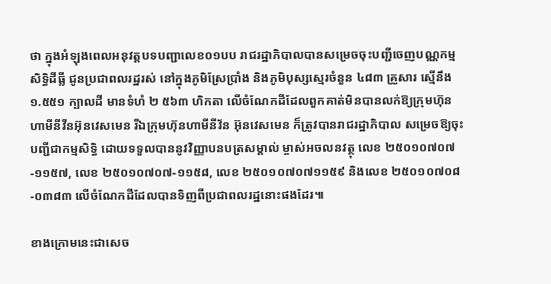ថា ក្នុងអំឡុងពេលអនុវត្តបទបញ្ជាលេខ០១បប រាជរដ្ឋាភិបាលបានសម្រេចចុះបញ្ជីចេញបណ្ណកម្មសិទ្ធិដីធ្លី ជូនប្រជាពលរដ្ឋរស់ នៅក្នុងភូមិស្រែប្រាំង និងភូមិបុស្សស្មេរចំនួន ៤៨៣ គ្រួសារ ស្មើនឹង ១.៥៥១ ក្បាលដី មានទំហំ ២ ៥៦៣ ហិកតា លើចំណែកដីដែលពួកគាត់មិនបានលក់ឱ្យក្រុមហ៊ុនហាមីនីវីនអ៊ុនវេសមេន រីឯក្រុមហ៊ុនហាមីនីវ័ន អ៊ុនវេសមេន ក៏ត្រូវបានរាជរដ្ឋាភិបាល សម្រេចឱ្យចុះបញ្ជីជាកម្មសិទ្ធិ ដោយទទួលបាននូវវិញ្ញាបនបត្រសម្គាល់ ម្ចាស់អចលនវត្ថុ លេខ ២៥០១០៧០៧-១១៥៧, លេខ ២៥០១០៧០៧-១១៥៨, លេខ ២៥០១០៧០៧១១៥៩ និងលេខ ២៥០១០៧០៨-០៣៨៣ លើចំណែកដីដែលបានទិញពីប្រជាពលរដ្ឋនោះផងដែរ៕

ខាងក្រោមនេះជាសេច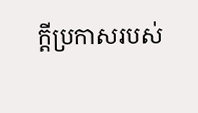ក្តីប្រកាសរបស់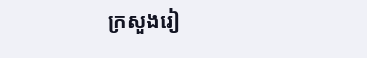ក្រសួងរៀ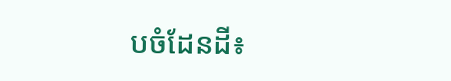បចំដែនដី៖